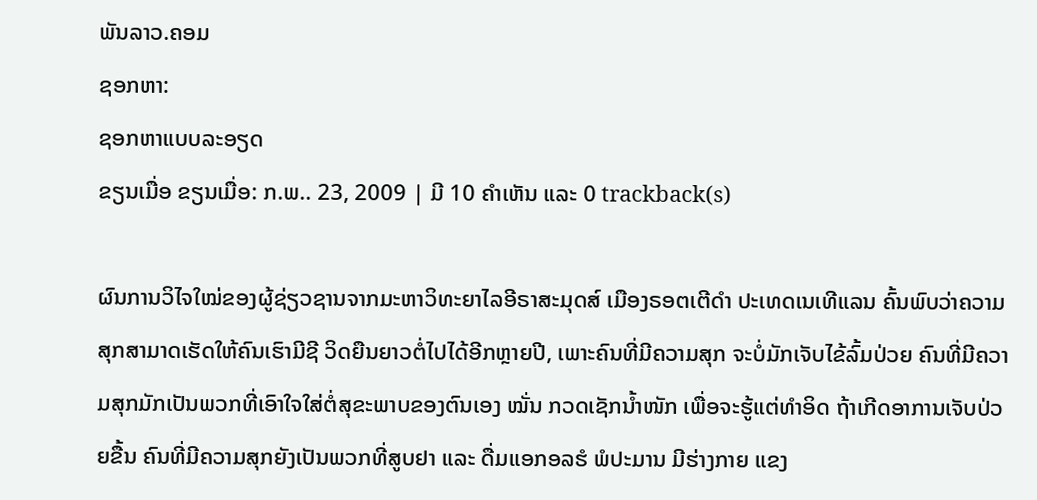ພັນລາວ.ຄອມ
ຊອກຫາ:
ຊອກຫາແບບລະອຽດ
ຂຽນເມື່ອ ຂຽນເມື່ອ: ກ.ພ.. 23, 2009 | ມີ 10 ຄຳເຫັນ ແລະ 0 trackback(s)

ຜົນການວິໄຈໃໝ່ຂອງຜູ້ຊ່ຽວຊານຈາກມະຫາວິທະຍາໄລອີຣາສະມຸດສ໌ ເມືອງຣອຕເຕີດຳ ປະເທດເນເທີແລນ ຄົ້ນພົບວ່າຄວາມສຸກສາມາດເຮັດໃຫ້ຄົນເຮົາມີຊີ ວິດຍືນຍາວຕໍ່ໄປໄດ້ອີກຫຼາຍປີ, ເພາະຄົນທີ່ມີຄວາມສຸກ ຈະບໍ່ມັກເຈັບໄຂ້ລົ້ມປ່ວຍ ຄົນທີ່ມີຄວາມສຸກມັກເປັນພວກທີ່ເອົາໃຈໃສ່ຕໍ່ສຸຂະພາບຂອງຕົນເອງ ໝັ່ນ ກວດເຊັກນ້ຳໜັກ ເພື່ອຈະຮູ້ແຕ່ທຳອິດ ຖ້າເກີດອາການເຈັບປ່ວຍຂື້ນ ຄົນທີ່ມີຄວາມສຸກຍັງເປັນພວກທີ່ສູບຢາ ແລະ ດື່ມແອກອລຮໍ ພໍປະມານ ມີຮ່າງກາຍ ແຂງ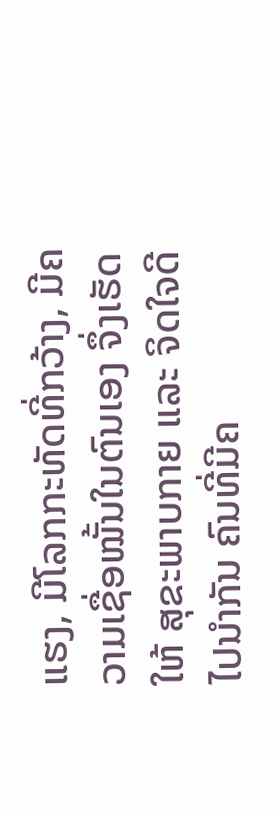ແຮງ, ມີໂລກກະທັດທີ່ກວ້າງ, ມີຄວາມເຊື່ອໝັ້ນໃນຕົນເອງ ຈຶ່ງເຮັດໃຫ້ ສຸຂະພາບກາຍ ແລະ ຈິດໃຈດີໄປນຳກັນ ຄົນທີ່ມີຄ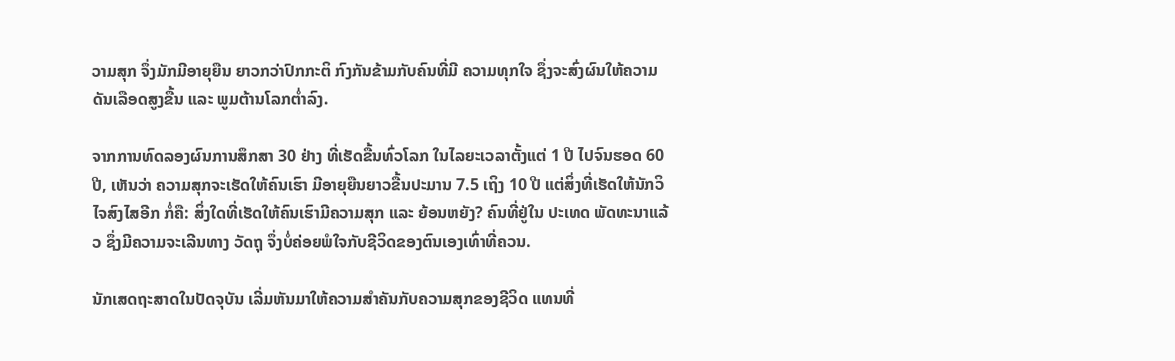ວາມສຸກ ຈຶ່ງມັກມີອາຍຸຍືນ ຍາວກວ່າປົກກະຕິ ກົງກັນຂ້າມກັບຄົນທີ່ມີ ຄວາມທຸກໃຈ ຊຶ່ງຈະສົ່ງຜົນໃຫ້ຄວາມດັນເລືອດສູງຂື້ນ ແລະ ພູມຕ້ານໂລກຕ່ຳລົງ.

ຈາກການທົດລອງຜົນການສຶກສາ 30 ຢ່າງ ທີ່ເຮັດຂື້ນທົ່ວໂລກ ໃນໄລຍະເວລາຕັ້ງແຕ່ 1 ປີ ໄປຈົນຮອດ 60 ປີ, ເຫັນວ່າ ຄວາມສຸກຈະເຮັດໃຫ້ຄົນເຮົາ ມີອາຍຸຍືນຍາວຂື້ນປະມານ 7.5 ເຖິງ 10 ປີ ແຕ່ສິ່ງທີ່ເຮັດໃຫ້ນັກວິໄຈສົງໄສອີກ ກໍ່ຄື: ສິ່ງໃດທີ່ເຮັດໃຫ້ຄົນເຮົາມີຄວາມສຸກ ແລະ ຍ້ອນຫຍັງ? ຄົນທີ່ຢູ່ໃນ ປະເທດ ພັດທະນາແລ້ວ ຊຶ່ງມີຄວາມຈະເລີນທາງ ວັດຖຸ ຈຶ່ງບໍ່ຄ່ອຍພໍໃຈກັບຊີວິດຂອງຕົນເອງເທົ່າທີ່ຄວນ.

ນັກເສດຖະສາດໃນປັດຈຸບັນ ເລີ່ມຫັນມາໃຫ້ຄວາມສຳຄັນກັບຄວາມສຸກຂອງຊີວິດ ແທນທີ່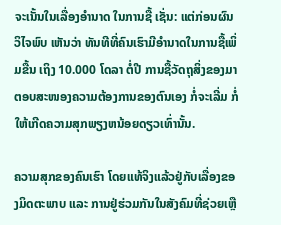ຈະເນັ້ນໃນເລື່ອງອຳນາດ ໃນການຊື້ ເຊັ່ນ: ແຕ່ກ່ອນຜົນວິໄຈພົບ ເຫັນວ່າ ທັນທີທີ່ຄົນເຮົາມີອຳນາດໃນການຊື້ເພິ່ມຂື້ນ ເຖິງ 10.000 ໂດລາ ຕໍ່ປີ ການຊື້ວັດຖຸສິ່ງຂອງມາຕອບສະໜອງຄວາມຕ້ອງການຂອງຕົນເອງ ກໍ່ຈະເລີ່ມ ກໍ່ໃຫ້ເກີດຄວາມສຸກພຽງຫນ້ອຍດຽວເທົ່ານັ້ນ.

ຄວາມສຸກຂອງຄົນເຮົາ ໂດຍແທ້ຈິງແລ້ວຢູ່ກັບເລື່ອງຂອງມິດຕະພາບ ແລະ ການຢູ່ຮ່ວມກັນໃນສັງຄົມທີ່ຊ່ວຍເຫຼື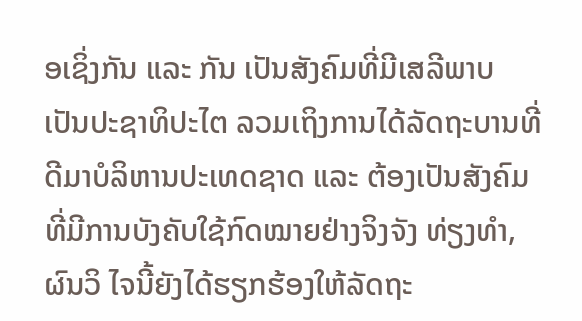ອເຊິ່ງກັນ ແລະ ກັນ ເປັນສັງຄົມທີ່ມີເສລີພາບ ເປັນປະຊາທິປະໄຕ ລວມເຖິງການໄດ້ລັດຖະບານທີ່ດີມາບໍລິຫານປະເທດຊາດ ແລະ ຕ້ອງເປັນສັງຄົມທີ່ມີການບັງຄັບໃຊ້ກົດໝາຍຢ່າງຈິງຈັງ ທ່ຽງທຳ, ຜົນວິ ໄຈນີ້ຍັງໄດ້ຮຽກຮ້ອງໃຫ້ລັດຖະ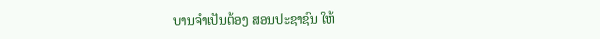ບານຈຳເປັນຕ້ອງ ສອນປະຊາຊົນ ໃຫ້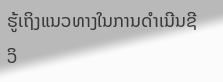ຮູ້ເຖິງແນວທາງໃນການດຳເນີນຊີວິ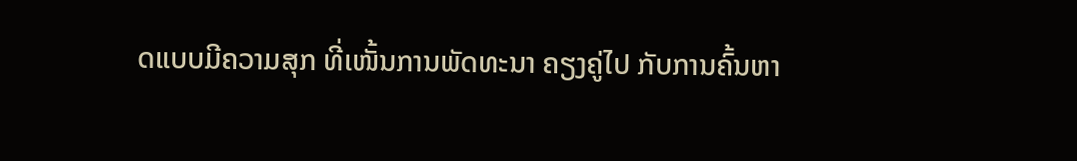ດແບບມີຄວາມສຸກ ທີ່ເໜັ້ນການພັດທະນາ ຄຽງຄູ່ໄປ ກັບການຄົ້ນຫາ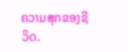ຄວາມສຸກຂອງຊີວິດ.